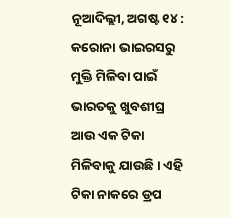ନୂଆଦିଲ୍ଲୀ, ଅଗଷ୍ଟ ୧୪ : କରୋନା ଭାଇରସରୁ ମୁକ୍ତି ମିଳିବା ପାଇଁ ଭାରତକୁ ଖୁବଶୀଘ୍ର ଆଉ ଏକ ଟିକା ମିଳିବାକୁ ଯାଉଛି । ଏହି ଟିକା ନାକରେ ଡ୍ରପ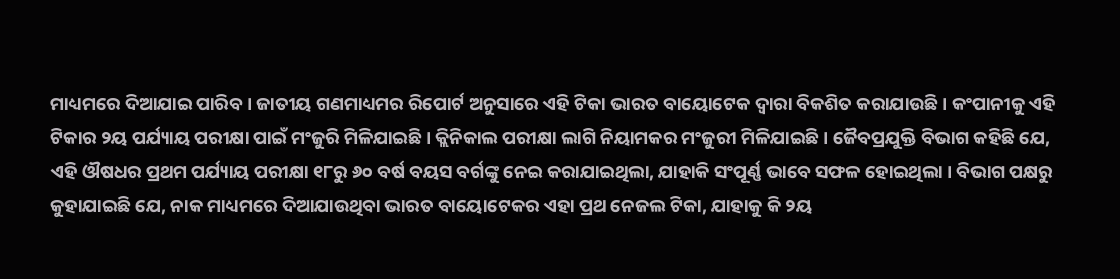ମାଧ୍ୟମରେ ଦିଆଯାଇ ପାରିବ । ଜାତୀୟ ଗଣମାଧ୍ୟମର ରିପୋର୍ଟ ଅନୁସାରେ ଏହି ଟିକା ଭାରତ ବାୟୋଟେକ ଦ୍ୱାରା ବିକଶିତ କରାଯାଉଛି । କଂପାନୀକୁ ଏହି ଟିକାର ୨ୟ ପର୍ଯ୍ୟାୟ ପରୀକ୍ଷା ପାଇଁ ମଂଜୁରି ମିଳିଯାଇଛି । କ୍ଲିନିକାଲ ପରୀକ୍ଷା ଲାଗି ନିୟାମକର ମଂଜୁରୀ ମିଳିଯାଇଛି । ଜୈବପ୍ରଯୁକ୍ତି ବିଭାଗ କହିଛି ଯେ, ଏହି ଔଷଧର ପ୍ରଥମ ପର୍ଯ୍ୟାୟ ପରୀକ୍ଷା ୧୮ରୁ ୬୦ ବର୍ଷ ବୟସ ବର୍ଗଙ୍କୁ ନେଇ କରାଯାଇଥିଲା, ଯାହାକି ସଂପୂର୍ଣ୍ଣ ଭାବେ ସଫଳ ହୋଇଥିଲା । ବିଭାଗ ପକ୍ଷରୁ କୁହାଯାଇଛି ଯେ, ନାକ ମାଧ୍ୟମରେ ଦିଆଯାଉଥିବା ଭାରତ ବାୟୋଟେକର ଏହା ପ୍ରଥ ନେଜଲ ଟିକା, ଯାହାକୁ କି ୨ୟ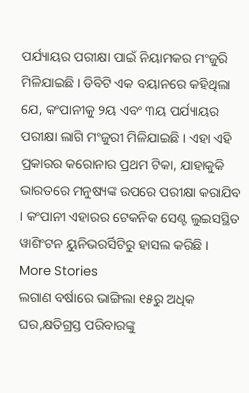ପର୍ଯ୍ୟାୟର ପରୀକ୍ଷା ପାଇଁ ନିୟାମକର ମଂଜୁରି ମିଳିଯାଇଛି । ଡିବିଟି ଏକ ବୟାନରେ କହିଥିଲା ଯେ, କଂପାନୀକୁ ୨ୟ ଏବଂ ୩ୟ ପର୍ଯ୍ୟାୟର ପରୀକ୍ଷା ଲାଗି ମଂଜୁରୀ ମିଳିଯାଇଛି । ଏହା ଏହି ପ୍ରକାରର କରୋନାର ପ୍ରଥମ ଟିକା, ଯାହାକୁକି ଭାରତରେ ମନୁଷ୍ୟଙ୍କ ଉପରେ ପରୀକ୍ଷା କରାଯିବ । କଂପାନୀ ଏହାରର ଟେକନିକ ସେଣ୍ଟ ଲୁଇସସ୍ଥିତ ୱାଶିଂଟନ ୟୁନିଭରର୍ସିଟିରୁ ହାସଲ କରିଛି ।
More Stories
ଲଗାଣ ବର୍ଷାରେ ଭାଙ୍ଗିଲା ୧୫ରୁ ଅଧିକ ଘର,କ୍ଷତିଗ୍ରସ୍ତ ପରିବାରଙ୍କୁ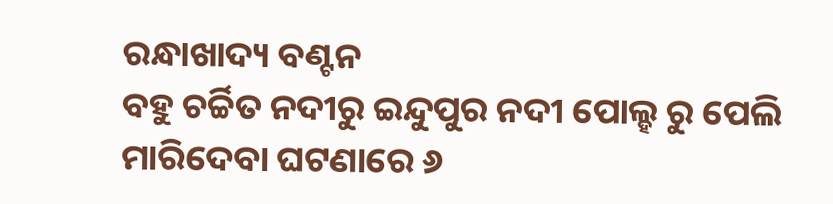ରନ୍ଧାଖାଦ୍ୟ ବଣ୍ଟନ
ବହୁ ଚର୍ଚ୍ଚିତ ନଦୀରୁ ଇନ୍ଦୁପୁର ନଦୀ ପୋଲ୍ହ ରୁ ପେଲି ମାରିଦେବା ଘଟଣାରେ ୬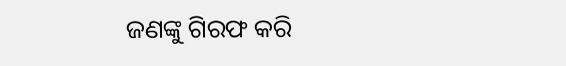ଜଣଙ୍କୁ ଗିରଫ କରି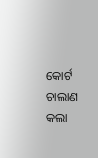କୋର୍ଟ ଚାଲାଣ କଲା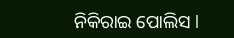ନିକିରାଇ ପୋଲିସ l